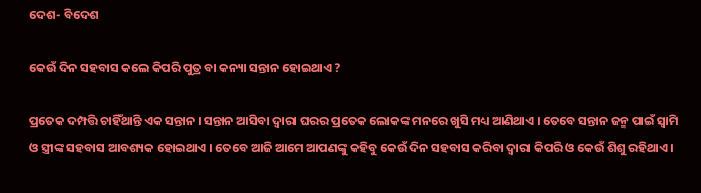ଦେଶ- ବିଦେଶ

କେଉଁ ଦିନ ସହବାସ କଲେ କିପରି ପୁତ୍ର ବା କନ୍ୟା ସନ୍ତାନ ହୋଇଥାଏ ?

ପ୍ରତେକ ଦମ୍ପତ୍ତି ଚାହିଁଥାନ୍ତି ଏକ ସନ୍ତାନ । ସନ୍ତାନ ଆସିବା ଦ୍ୱାରା ଘରର ପ୍ରତେକ ଲୋକଙ୍କ ମନରେ ଖୁସି ମଧ୍ୟ ଆଣିଥାଏ । ତେବେ ସନ୍ତାନ ଜନ୍ମ ପାଇଁ ସ୍ୱାମି ଓ ସ୍ତ୍ରୀଙ୍କ ସହବାସ ଆବଶ୍ୟକ ହୋଇଥାଏ । ତେବେ ଆଜି ଆମେ ଆପଣଙ୍କୁ କହିବୁ କେଉଁ ଦିନ ସହବାସ କରିବା ଦ୍ୱାରା କିପରି ଓ କେଉଁ ଶିଶୁ ରହିଥାଏ ।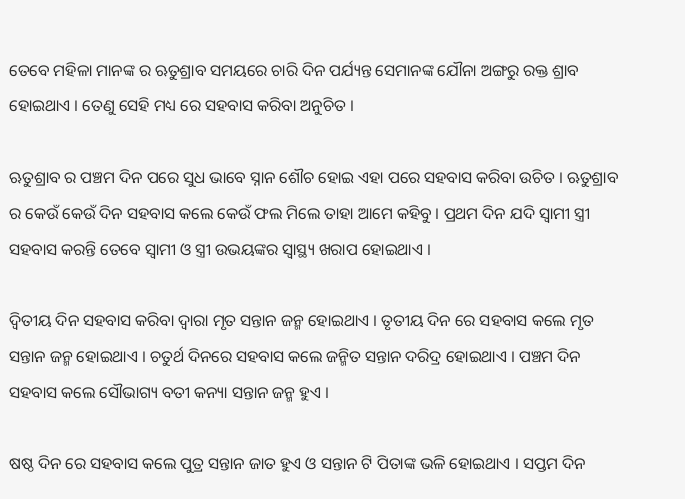ତେବେ ମହିଳା ମାନଙ୍କ ର ଋତୁଶ୍ରାବ ସମୟରେ ଚାରି ଦିନ ପର୍ଯ୍ୟନ୍ତ ସେମାନଙ୍କ ଯୌନା ଅଙ୍ଗରୁ ରକ୍ତ ଶ୍ରାବ ହୋଇଥାଏ । ତେଣୁ ସେହି ମଧ୍ୟ ରେ ସହବାସ କରିବା ଅନୁଚିତ ।

ଋତୁଶ୍ରାବ ର ପଞ୍ଚମ ଦିନ ପରେ ସୁଧ ଭାବେ ସ୍ନାନ ଶୌଚ ହୋଇ ଏହା ପରେ ସହବାସ କରିବା ଉଚିତ । ଋତୁଶ୍ରାବ ର କେଉଁ କେଉଁ ଦିନ ସହବାସ କଲେ କେଉଁ ଫଲ ମିଲେ ତାହା ଆମେ କହିବୁ । ପ୍ରଥମ ଦିନ ଯଦି ସ୍ୱାମୀ ସ୍ତ୍ରୀ ସହବାସ କରନ୍ତି ତେବେ ସ୍ୱାମୀ ଓ ସ୍ତ୍ରୀ ଉଭୟଙ୍କର ସ୍ୱାସ୍ଥ୍ୟ ଖରାପ ହୋଇଥାଏ ।

ଦ୍ଵିତୀୟ ଦିନ ସହବାସ କରିବା ଦ୍ୱାରା ମୃତ ସନ୍ତାନ ଜନ୍ମ ହୋଇଥାଏ । ତୃତୀୟ ଦିନ ରେ ସହବାସ କଲେ ମୃତ ସନ୍ତାନ ଜନ୍ମ ହୋଇଥାଏ । ଚତୁର୍ଥ ଦିନରେ ସହବାସ କଲେ ଜନ୍ମିତ ସନ୍ତାନ ଦରିଦ୍ର ହୋଇଥାଏ । ପଞ୍ଚମ ଦିନ ସହବାସ କଲେ ସୌଭାଗ୍ୟ ବତୀ କନ୍ୟା ସନ୍ତାନ ଜନ୍ମ ହୁଏ ।

ଷଷ୍ଠ ଦିନ ରେ ସହବାସ କଲେ ପୁତ୍ର ସନ୍ତାନ ଜାତ ହୁଏ ଓ ସନ୍ତାନ ଟି ପିତାଙ୍କ ଭଳି ହୋଇଥାଏ । ସପ୍ତମ ଦିନ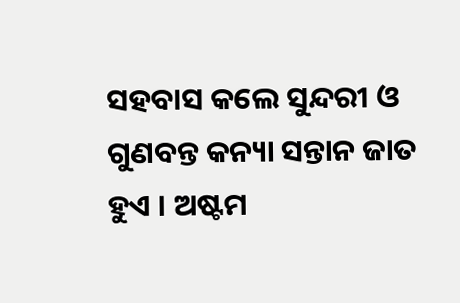ସହବାସ କଲେ ସୁନ୍ଦରୀ ଓ ଗୁଣବନ୍ତ କନ୍ୟା ସନ୍ତାନ ଜାତ ହୁଏ । ଅଷ୍ଟମ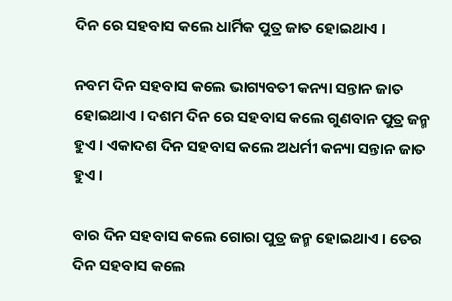ଦିନ ରେ ସହବାସ କଲେ ଧାର୍ମିକ ପୁତ୍ର ଜାତ ହୋଇଥାଏ ।

ନବମ ଦିନ ସହବାସ କଲେ ଭାଗ୍ୟବତୀ କନ୍ୟା ସନ୍ତାନ ଜାତ ହୋଇଥାଏ । ଦଶମ ଦିନ ରେ ସହବାସ କଲେ ଗୁଣବାନ ପୁତ୍ର ଜନ୍ମ ହୁଏ । ଏକାଦଶ ଦିନ ସହବାସ କଲେ ଅଧର୍ମୀ କନ୍ୟା ସନ୍ତାନ ଜାତ ହୁଏ ।

ବାର ଦିନ ସହବାସ କଲେ ଗୋରା ପୁତ୍ର ଜନ୍ମ ହୋଇଥାଏ । ତେର ଦିନ ସହବାସ କଲେ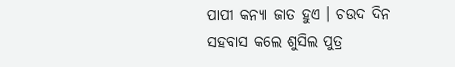ପାପୀ କନ୍ୟା ଜାତ ହୁଏ । ଚଉଦ ଦିନ ସହବାସ କଲେ ଶୁସିଲ ପୁତ୍ର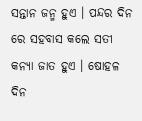ସନ୍ତାନ ଜନ୍ମ ହୁଏ । ପନ୍ଦର ଦିନ ରେ ସହବାସ କଲେ ସତୀ କନ୍ୟା ଜାତ ହୁଏ । ଷୋହଳ ଦିନ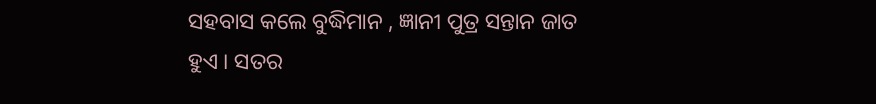ସହବାସ କଲେ ବୁଦ୍ଧିମାନ , ଜ୍ଞାନୀ ପୁତ୍ର ସନ୍ତାନ ଜାତ ହୁଏ । ସତର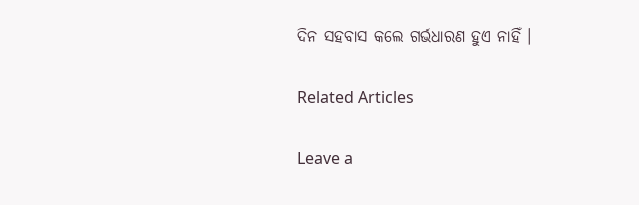ଦିନ ସହବାସ କଲେ ଗର୍ଭଧାରଣ ହୁଏ ନାହିଁ ।

Related Articles

Leave a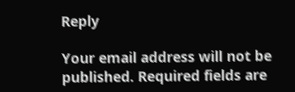Reply

Your email address will not be published. Required fields are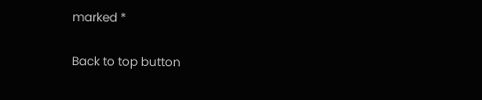marked *

Back to top button